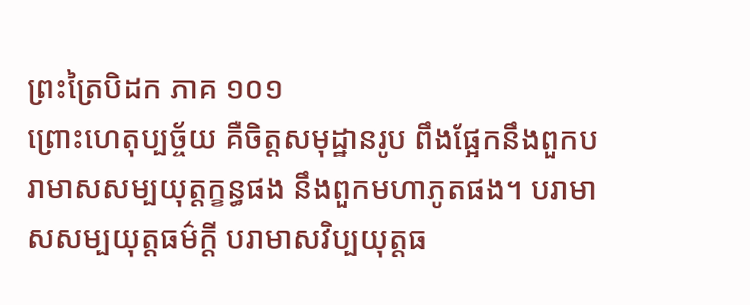ព្រះត្រៃបិដក ភាគ ១០១
ព្រោះហេតុប្បច្ច័យ គឺចិត្តសមុដ្ឋានរូប ពឹងផ្អែកនឹងពួកបរាមាសសម្បយុត្តក្ខន្ធផង នឹងពួកមហាភូតផង។ បរាមាសសម្បយុត្តធម៌ក្តី បរាមាសវិប្បយុត្តធ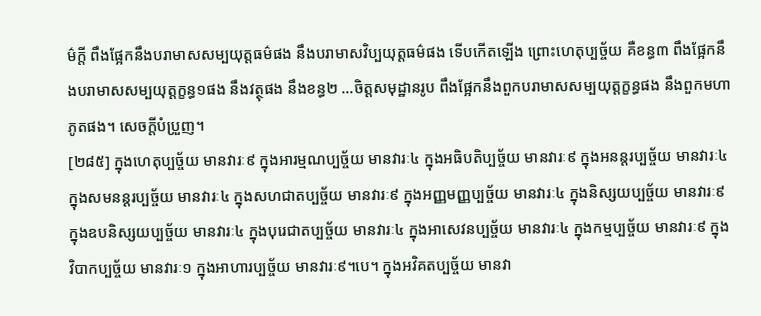ម៌ក្តី ពឹងផ្អែកនឹងបរាមាសសម្បយុត្តធម៌ផង នឹងបរាមាសវិប្បយុត្តធម៌ផង ទើបកើតឡើង ព្រោះហេតុប្បច្ច័យ គឺខន្ធ៣ ពឹងផ្អែកនឹងបរាមាសសម្បយុត្តក្ខន្ធ១ផង នឹងវត្ថុផង នឹងខន្ធ២ …ចិត្តសមុដ្ឋានរូប ពឹងផ្អែកនឹងពួកបរាមាសសម្បយុត្តក្ខន្ធផង នឹងពួកមហាភូតផង។ សេចក្តីបំប្រួញ។
[២៨៥] ក្នុងហេតុប្បច្ច័យ មានវារៈ៩ ក្នុងអារម្មណប្បច្ច័យ មានវារៈ៤ ក្នុងអធិបតិប្បច្ច័យ មានវារៈ៩ ក្នុងអនន្តរប្បច្ច័យ មានវារៈ៤ ក្នុងសមនន្តរប្បច្ច័យ មានវារៈ៤ ក្នុងសហជាតប្បច្ច័យ មានវារៈ៩ ក្នុងអញ្ញមញ្ញប្បច្ច័យ មានវារៈ៤ ក្នុងនិស្សយប្បច្ច័យ មានវារៈ៩ ក្នុងឧបនិស្សយប្បច្ច័យ មានវារៈ៤ ក្នុងបុរេជាតប្បច្ច័យ មានវារៈ៤ ក្នុងអាសេវនប្បច្ច័យ មានវារៈ៤ ក្នុងកម្មប្បច្ច័យ មានវារៈ៩ ក្នុងវិបាកប្បច្ច័យ មានវារៈ១ ក្នុងអាហារប្បច្ច័យ មានវារៈ៩។បេ។ ក្នុងអវិគតប្បច្ច័យ មានវា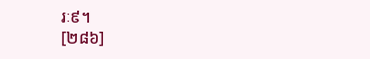រៈ៩។
[២៨៦]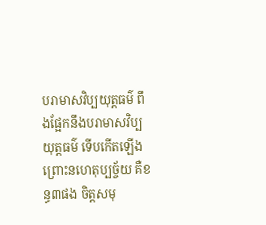បរាមាសវិប្បយុត្តធម៌ ពឹងផ្អែកនឹងបរាមាសវិប្បយុត្តធម៌ ទើបកើតឡើង ព្រោះនហេតុប្បច្ច័យ គឺខន្ធ៣ផង ចិត្តសមុ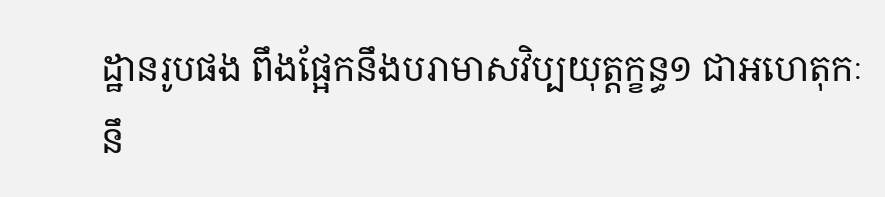ដ្ឋានរូបផង ពឹងផ្អែកនឹងបរាមាសវិប្បយុត្តក្ខន្ធ១ ជាអហេតុកៈ នឹ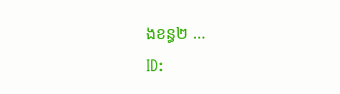ងខន្ធ២ …
ID: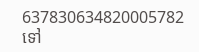637830634820005782
ទៅ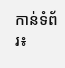កាន់ទំព័រ៖